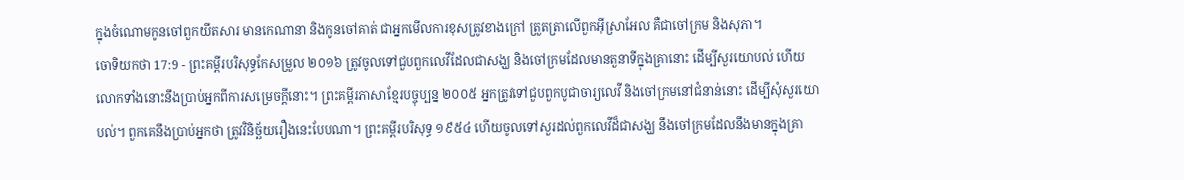ក្នុងចំណោមកូនចៅពួកយីតសារ មានកេណានា និងកូនចៅគាត់ ជាអ្នកមើលការខុសត្រូវខាងក្រៅ ត្រួតត្រាលើពួកអ៊ីស្រាអែល គឺជាចៅក្រម និងសុភា។
ចោទិយកថា 17:9 - ព្រះគម្ពីរបរិសុទ្ធកែសម្រួល ២០១៦ ត្រូវចូលទៅជួបពួកលេវីដែលជាសង្ឃ និងចៅក្រមដែលមានតួនាទីក្នុងគ្រានោះ ដើម្បីសួរយោបល់ ហើយលោកទាំងនោះនឹងប្រាប់អ្នកពីការសម្រេចក្ដីនោះ។ ព្រះគម្ពីរភាសាខ្មែរបច្ចុប្បន្ន ២០០៥ អ្នកត្រូវទៅជួបពួកបូជាចារ្យលេវី និងចៅក្រមនៅជំនាន់នោះ ដើម្បីសុំសួរយោបល់។ ពួកគេនឹងប្រាប់អ្នកថា ត្រូវវិនិច្ឆ័យរឿងនេះបែបណា។ ព្រះគម្ពីរបរិសុទ្ធ ១៩៥៤ ហើយចូលទៅសួរដល់ពួកលេវីដ៏ជាសង្ឃ នឹងចៅក្រមដែលនឹងមានក្នុងគ្រា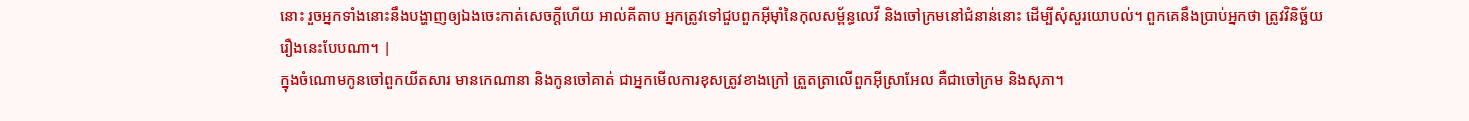នោះ រួចអ្នកទាំងនោះនឹងបង្ហាញឲ្យឯងចេះកាត់សេចក្ដីហើយ អាល់គីតាប អ្នកត្រូវទៅជួបពួកអ៊ីមុាំនៃកុលសម្ព័ន្ធលេវី និងចៅក្រមនៅជំនាន់នោះ ដើម្បីសុំសួរយោបល់។ ពួកគេនឹងប្រាប់អ្នកថា ត្រូវវិនិច្ឆ័យរឿងនេះបែបណា។ |
ក្នុងចំណោមកូនចៅពួកយីតសារ មានកេណានា និងកូនចៅគាត់ ជាអ្នកមើលការខុសត្រូវខាងក្រៅ ត្រួតត្រាលើពួកអ៊ីស្រាអែល គឺជាចៅក្រម និងសុភា។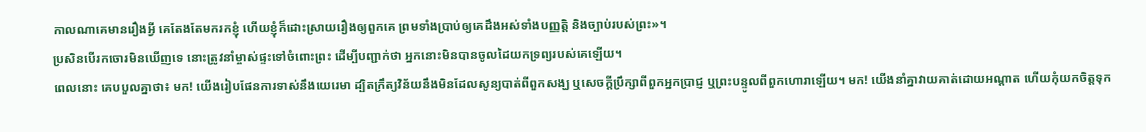កាលណាគេមានរឿងអ្វី គេតែងតែមករកខ្ញុំ ហើយខ្ញុំក៏ដោះស្រាយរឿងឲ្យពួកគេ ព្រមទាំងប្រាប់ឲ្យគេដឹងអស់ទាំងបញ្ញត្តិ និងច្បាប់របស់ព្រះ»។
ប្រសិនបើរកចោរមិនឃើញទេ នោះត្រូវនាំម្ចាស់ផ្ទះទៅចំពោះព្រះ ដើម្បីបញ្ជាក់ថា អ្នកនោះមិនបានចូលដៃយកទ្រព្យរបស់គេឡើយ។
ពេលនោះ គេបបួលគ្នាថា៖ មក! យើងរៀបផែនការទាស់នឹងយេរេមា ដ្បិតក្រឹត្យវិន័យនឹងមិនដែលសូន្យបាត់ពីពួកសង្ឃ ឬសេចក្ដីប្រឹក្សាពីពួកអ្នកប្រាជ្ញ ឬព្រះបន្ទូលពីពួកហោរាឡើយ។ មក! យើងនាំគ្នាវាយគាត់ដោយអណ្ដាត ហើយកុំយកចិត្តទុក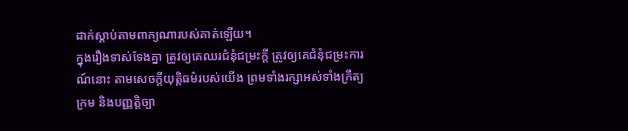ដាក់ស្តាប់តាមពាក្យណារបស់គាត់ឡើយ។
ក្នុងរឿងទាស់ទែងគ្នា ត្រូវឲ្យគេឈរជំនុំជម្រះក្ដី ត្រូវឲ្យគេជំនុំជម្រះការណ៍នោះ តាមសេចក្ដីយុត្តិធម៌របស់យើង ព្រមទាំងរក្សាអស់ទាំងក្រឹត្យក្រម និងបញ្ញត្តិច្បា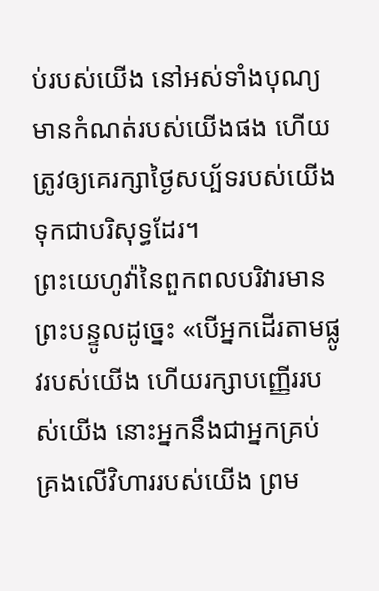ប់របស់យើង នៅអស់ទាំងបុណ្យមានកំណត់របស់យើងផង ហើយត្រូវឲ្យគេរក្សាថ្ងៃសប្ប័ទរបស់យើង ទុកជាបរិសុទ្ធដែរ។
ព្រះយេហូវ៉ានៃពួកពលបរិវារមានព្រះបន្ទូលដូច្នេះ «បើអ្នកដើរតាមផ្លូវរបស់យើង ហើយរក្សាបញ្ញើររបស់យើង នោះអ្នកនឹងជាអ្នកគ្រប់គ្រងលើវិហាររបស់យើង ព្រម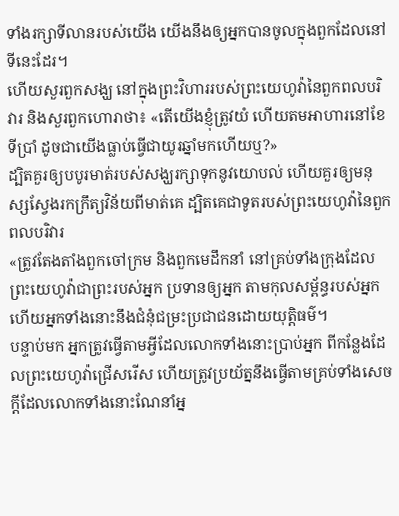ទាំងរក្សាទីលានរបស់យើង យើងនឹងឲ្យអ្នកបានចូលក្នុងពួកដែលនៅទីនេះដែរ។
ហើយសួរពួកសង្ឃ នៅក្នុងព្រះវិហាររបស់ព្រះយេហូវ៉ានៃពួកពលបរិវារ និងសួរពួកហោរាថា៖ «តើយើងខ្ញុំត្រូវយំ ហើយតមអាហារនៅខែទីប្រាំ ដូចជាយើងធ្លាប់ធ្វើជាយូរឆ្នាំមកហើយឬ?»
ដ្បិតគួរឲ្យបបូរមាត់របស់សង្ឃរក្សាទុកនូវយោបល់ ហើយគួរឲ្យមនុស្សស្វែងរកក្រឹត្យវិន័យពីមាត់គេ ដ្បិតគេជាទូតរបស់ព្រះយេហូវ៉ានៃពួកពលបរិវារ
«ត្រូវតែងតាំងពួកចៅក្រម និងពួកមេដឹកនាំ នៅគ្រប់ទាំងក្រុងដែលព្រះយេហូវ៉ាជាព្រះរបស់អ្នក ប្រទានឲ្យអ្នក តាមកុលសម្ព័ន្ធរបស់អ្នក ហើយអ្នកទាំងនោះនឹងជំនុំជម្រះប្រជាជនដោយយុត្តិធម៌។
បន្ទាប់មក អ្នកត្រូវធ្វើតាមអ្វីដែលលោកទាំងនោះប្រាប់អ្នក ពីកន្លែងដែលព្រះយេហូវ៉ាជ្រើសរើស ហើយត្រូវប្រយ័ត្ននឹងធ្វើតាមគ្រប់ទាំងសេចក្ដីដែលលោកទាំងនោះណែនាំអ្ន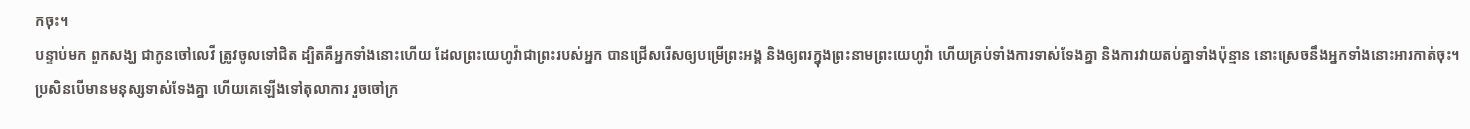កចុះ។
បន្ទាប់មក ពួកសង្ឃ ជាកូនចៅលេវី ត្រូវចូលទៅជិត ដ្បិតគឺអ្នកទាំងនោះហើយ ដែលព្រះយេហូវ៉ាជាព្រះរបស់អ្នក បានជ្រើសរើសឲ្យបម្រើព្រះអង្គ និងឲ្យពរក្នុងព្រះនាមព្រះយេហូវ៉ា ហើយគ្រប់ទាំងការទាស់ទែងគ្នា និងការវាយតប់គ្នាទាំងប៉ុន្មាន នោះស្រេចនឹងអ្នកទាំងនោះអារកាត់ចុះ។
ប្រសិនបើមានមនុស្សទាស់ទែងគ្នា ហើយគេឡើងទៅតុលាការ រួចចៅក្រ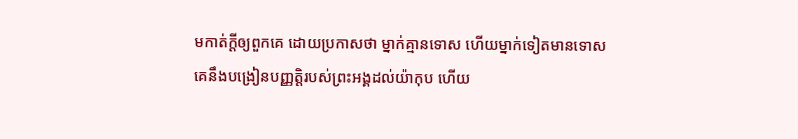មកាត់ក្តីឲ្យពួកគេ ដោយប្រកាសថា ម្នាក់គ្មានទោស ហើយម្នាក់ទៀតមានទោស
គេនឹងបង្រៀនបញ្ញត្តិរបស់ព្រះអង្គដល់យ៉ាកុប ហើយ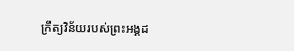ក្រឹត្យវិន័យរបស់ព្រះអង្គដ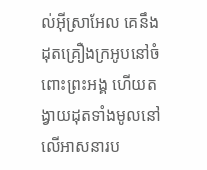ល់អ៊ីស្រាអែល គេនឹងដុតគ្រឿងក្រអូបនៅចំពោះព្រះអង្គ ហើយតង្វាយដុតទាំងមូលនៅលើអាសនារប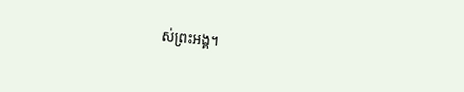ស់ព្រះអង្គ។